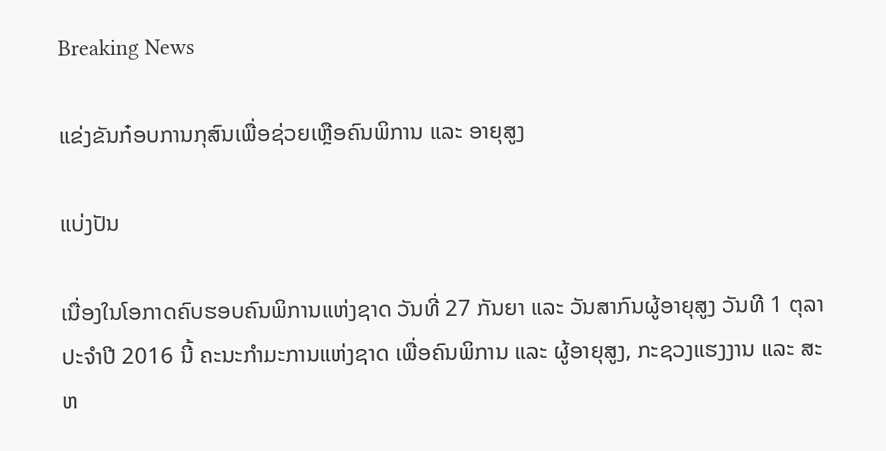Breaking News

ແຂ່ງຂັນກ໋ອບການກຸສົນເພື່ອຊ່ວຍເຫຼືອຄົນພິການ ແລະ ອາຍຸສູງ

ແບ່ງປັນ

ເນື່ອງໃນໂອກາດຄົບຮອບຄົນພິການແຫ່ງຊາດ ວັນທີ່ 27 ກັນຍາ ແລະ ວັນສາກົນຜູ້ອາຍຸສູງ ວັນທີ 1 ຕຸລາ ປະຈຳປີ 2016 ນີ້ ຄະນະກຳມະການແຫ່ງຊາດ ເພື່ອຄົນພິການ ແລະ ຜູ້ອາຍຸສູງ, ກະຊວງແຮງງານ ແລະ ສະຫ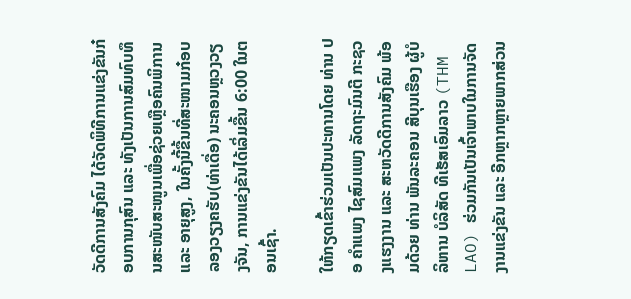ວັດດີການສັງຄົມ ໄດ້ຈັດພິທີການແຂ່ງຂັນກ໋ອບການກຸສົນ ແລະ ທັງເປັນການສົມທົບທຶນສະໜັບສະໜູນເພື່ອຊ່ວຍເຫຼືອຄົນພິການ ແລະ ອາຍຸສູງ, ໃນຄັ້ງນີ້ຂື້ນທີ່ສະໜາມກ໋ອບ ລອງວຽງຄຮັບ(ທ່າເດື່ອ) ນະຄອນຫຼວງວຽງຈັນ, ການແຂ່ງຂັນໄດ້ເລິ່ມຂື້ນ 6:00 ໃນຕອນເຊົ້າ.

ໃຫ້ກຽດເຂົ້າຮ່ວມເປັນປະທານໂດຍ ທ່ານ ປອ ຄຳແພງ ໄຊສົມແພງ ລັດຖະມົນຕີ ກະຊວງແຮງງານ ແລະ ສະຫວັດດີການສັງຄົມ ພ້ອມດ້ວຍ ທ່ານ ພັນລະຄອນ ສີບຸນເຮືອງ ຜູ້ບໍລິຫານ ບໍລິສັດ ທີເຮັສເອົມລາວ (THM LAO) ຮ່ວມກັນເປັນເຈົ້າພາບໃນການຈັດງານແຂ່ງຂັນ ແລະ ອີກຫຼາກຫຼາຍພາກສ່ວນ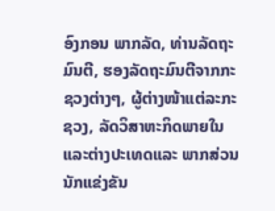ອົງກອນ ພາກລັດ, ທ່ານລັດຖະມົນຕີ, ຮອງລັດຖະມົນຕີຈາກກະຊວງຕ່າງໆ, ຜູ້ຕ່າງໜ້າແຕ່ລະກະຊວງ, ລັດວິສາຫະກິດພາຍໃນແລະຕ່າງປະເທດແລະ ພາກສ່ວນນັກແຂ່ງຂັນ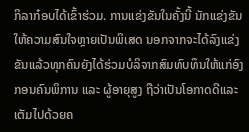ກິລາກ໋ອບໄດ້ເຂົ້າຮ່ວມ. ການແຂ່ງຂັນໃນຄັ້ງນີ້ ນັກແຂ່ງຂັນໃຫ້ຄວາມສົນໃຈຫຼາຍເປັນພິເສດ ນອກຈາກຈະໄດ້ລົງແຂ່ງຂັນແລ້ວທຸກຄົນຍັງໄດ້ຮ່ວມບໍລິຈາກສົມທົບທຶນໃຫ້ແກ່ອົງກອນຄົນພິການ ແລະ ຜູ້ອາຍຸສູງ ຖືວ່າເປັນໂອກາດດີແລະ ເຕັມໄປດ້ວຍຄ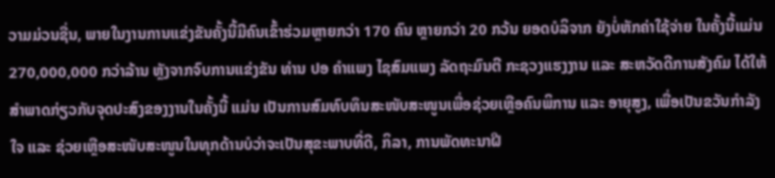ວາມມ່ວນຊື່ນ, ພາຍໃນງານການແຂ່ງຂັນຄັ້ງນີ້ມີຄົນເຂົ້າຮ່ວມຫຼາຍກວ່າ 170 ຄົນ ຫຼາຍກວ່າ 20 ກວ້ນ ຍອດບໍລິຈາກ ຍັງບໍ່ຫັກຄ່າໃຊ້ຈ່າຍ ໃນຄັ້ງນີ້ແມ່ນ 270,000,000 ກວ່າລ້ານ ຫຼັງຈາກຈົບການແຂ່ງຂັນ ທ່ານ ປອ ຄຳແພງ ໄຊສົມແພງ ລັດຖະມົນຕີ ກະຊວງແຮງງານ ແລະ ສະຫວັດດີການສັງຄົມ ໄດ້ໃຫ້ສຳພາດກ່ຽວກັບຈຸດປະສົງຂອງງານໃນຄັ້ງນີ້ ແມ່ນ ເປັນການສົມທົບທຶນສະໜັບສະໜູນເພື່ອຊ່ວຍເຫຼືອຄົນພິການ ແລະ ອາຍຸສູງ, ເພື່ອເປັນຂວັນກຳລັງໃຈ ແລະ ຊ່ວຍເຫຼືອສະໜັບສະໜູນໃນທຸກດ້ານບໍວ່າຈະເປັນສຸຂະພາບທີ່ດີ, ກິລາ, ການພັດທະນາຝີ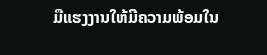ມືແຮງງານໃຫ້ມີຄວາມພ້ອມໃນ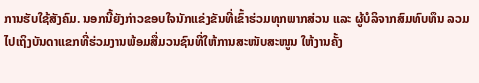ການຮັບໃຊ້ສັງຄົມ. ນອກນີ້ຍັງກ່າວຂອບໃຈນັກແຂ່ງຂັນທີ່ເຂົ້າຮ່ວມທຸກພາກສ່ວນ ແລະ ຜູ້ບໍລິຈາກສົມທົບທຶນ ລວມໄປເຖິງບັນດາແຂກທີ່ຮ່ວມງານພ້ອມສື່ມວນຊົນທີ່ໃຫ້ການສະໜັບສະໜູນ ໃຫ້ງານຄັ້ງ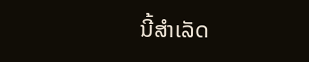ນີ້ສຳເລັດ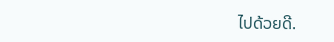ໄປດ້ວຍດີ.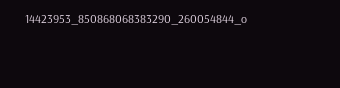14423953_850868068383290_260054844_o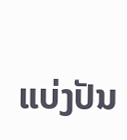ແບ່ງປັນ